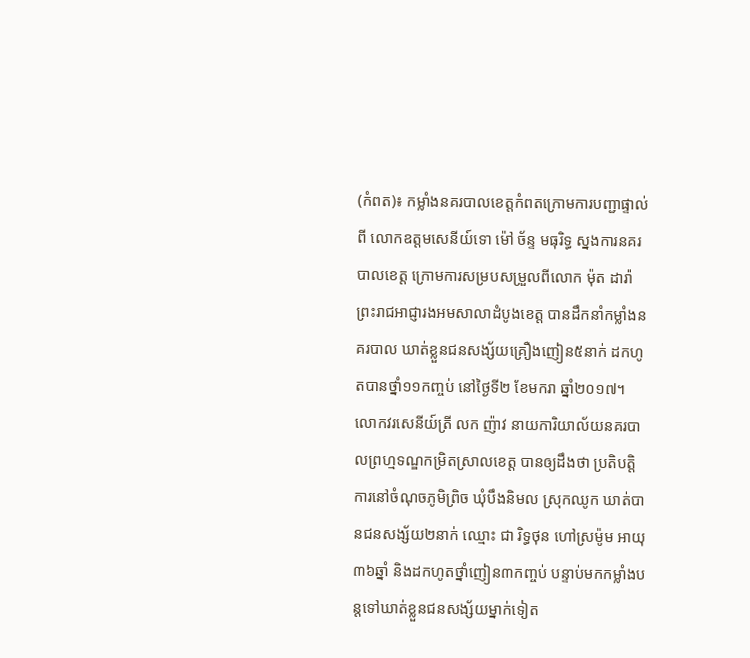(កំពត)៖ កម្លាំងនគរបាលខេត្តកំពតក្រោមការបញ្ជាផ្ទាល់ពី លោកឧត្តមសេនីយ៍ទោ ម៉ៅ ច័ន្ទ មធុរិទ្ធ ស្នងការនគរបាលខេត្ត ក្រោមការសម្របសម្រួលពីលោក ម៉ុត ដារ៉ា ព្រះរាជអាជ្ញារងអមសាលាដំបូងខេត្ត បានដឹកនាំកម្លាំងនគរបាល ឃាត់ខ្លួនជនសង្ស័យគ្រឿងញៀន៥នាក់ ដកហូតបានថ្នាំ១១កញ្ចប់ នៅថ្ងៃទី២ ខែមករា ឆ្នាំ២០១៧។
លោកវរសេនីយ៍ត្រី លក ញ៉ាវ នាយការិយាល័យនគរបាលព្រហ្មទណ្ឌកម្រិតស្រាលខេត្ត បានឲ្យដឹងថា ប្រតិបត្តិការនៅចំណុចភូមិព្រិច ឃុំបឹងនិមល ស្រុកឈូក ឃាត់បានជនសង្ស័យ២នាក់ ឈ្មោះ ជា រិទ្ធថុន ហៅស្រម៉ូម អាយុ៣៦ឆ្នាំ និងដកហូតថ្នាំញៀន៣កញ្ចប់ បន្ទាប់មកកម្លាំងបន្ដទៅឃាត់ខ្លួនជនសង្ស័យម្នាក់ទៀត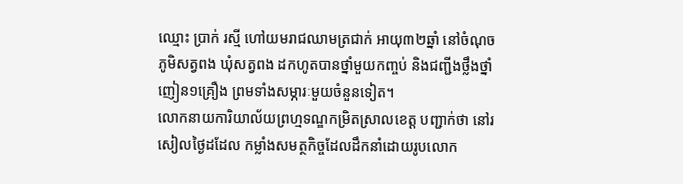ឈ្មោះ ប្រាក់ រស្មី ហៅយមរាជឈាមត្រជាក់ អាយុ៣២ឆ្នាំ នៅចំណុចភូមិសត្វពង ឃុំសត្វពង ដកហូតបានថ្នាំមួយកញ្ចប់ និងជញ្ជីងថ្លឹងថ្នាំញៀន១គ្រឿង ព្រមទាំងសម្ភារៈមួយចំនួនទៀត។
លោកនាយការិយាល័យព្រហ្មទណ្ឌកម្រិតស្រាលខេត្ត បញ្ជាក់ថា នៅរសៀលថ្ងៃដដែល កម្លាំងសមត្ថកិច្ចដែលដឹកនាំដោយរូបលោក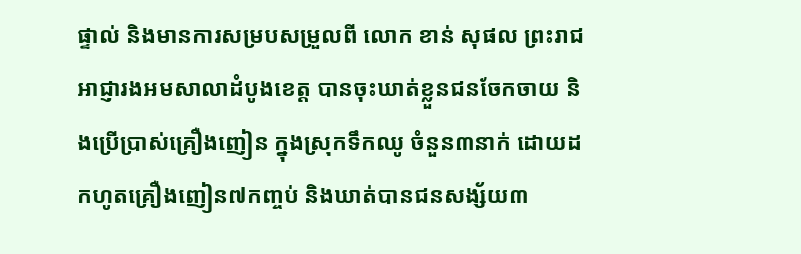ផ្ទាល់ និងមានការសម្របសម្រួលពី លោក ខាន់ សុផល ព្រះរាជអាជ្ញារងអមសាលាដំបូងខេត្ត បានចុះឃាត់ខ្លួនជនចែកចាយ និងប្រើប្រាស់គ្រឿងញៀន ក្នុងស្រុកទឹកឈូ ចំនួន៣នាក់ ដោយដកហូតគ្រឿងញៀន៧កញ្ចប់ និងឃាត់បានជនសង្ស័យ៣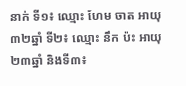នាក់ ទី១៖ ឈ្មោះ ហែម ចាត អាយុ៣២ឆ្នាំ ទី២៖ ឈ្មោះ នឹក ប៉ះ អាយុ២៣ឆ្នាំ និងទី៣៖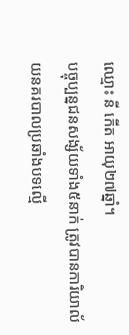ឈ្មោះ នី កើត អាយុ២៧ឆ្នាំ។
បច្ចុប្បន្នជនសង្ស័យទាំង៥នាក់ ត្រូវបានការិយាល័យនគរបាលប្រឆាំងបទល្មើ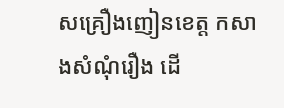សគ្រឿងញៀនខេត្ត កសាងសំណុំរឿង ដើ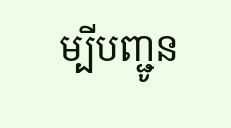ម្បីបញ្ជូន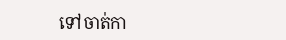ទៅចាត់កា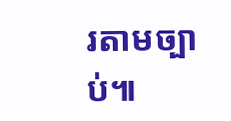រតាមច្បាប់៕